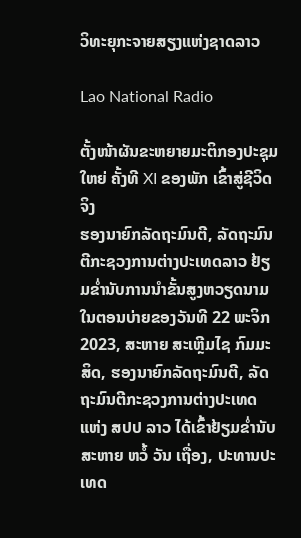ວິທະຍຸກະຈາຍສຽງແຫ່ງຊາດລາວ

Lao National Radio

ຕັ້ງໜ້າຜັນຂະຫຍາຍມະຕິກອງປະຊຸມໃຫຍ່ ຄັ້ງທີ XI ຂອງພັກ ເຂົ້າສູ່ຊີວິດຈິງ
ຮອງນາຍົກລັດຖະມົນຕີ, ລັດຖະມົນຕີກະຊວງການຕ່າງປະເທດລາວ ຢ້ຽມຂໍ່ານັບການນໍາຂັ້ນສູງຫວຽດນາມ
ໃນຕອນບ່າຍຂອງວັນທີ 22 ພະຈິກ 2023, ສະຫາຍ ສະເຫຼີມໄຊ ກົມມະສິດ, ຮອງນາຍົກລັດຖະມົນຕີ, ລັດຖະມົນຕີກະຊວງການຕ່າງປະເທດ ແຫ່ງ ສປປ ລາວ ໄດ້ເຂົ້າຢ້ຽມຂໍ່ານັບ ສະຫາຍ ຫວໍ້ ວັນ ເຖື່ອງ, ປະທານປະເທດ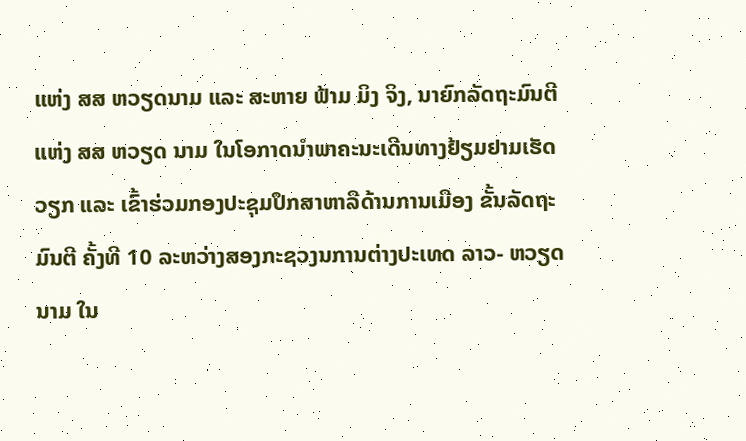ແຫ່ງ ສສ ຫວຽດນາມ ແລະ ສະຫາຍ ຟ້າມ ມິງ ຈິງ, ນາຍົກລັດຖະມົນຕີ ແຫ່ງ ສສ ຫວຽດ ນາມ ໃນໂອກາດນໍາພາຄະນະເດີນທາງຢ້ຽມຢາມເຮັດວຽກ ແລະ ເຂົ້າຮ່ວມກອງປະຊຸມປຶກສາຫາລືດ້ານການເມືອງ ຂັ້ນລັດຖະມົນຕີ ຄັ້ງທີ 10 ລະຫວ່າງສອງກະຊວງນການຕ່າງປະເທດ ລາວ- ຫວຽດນາມ ໃນ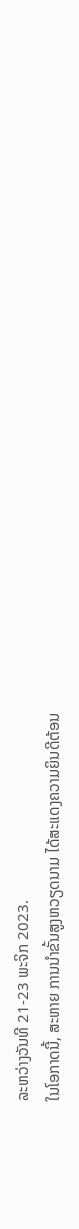ລະຫວ່າງວັນທີ 21-23 ພະຈິກ 2023.
ໃນໂອກາດນີ້, ສະຫາຍ ການນໍາຂັ້ນສູງຫວຽດນາມ ໄດ້ສະແດງຄວາມຍິນດີຕ້ອນ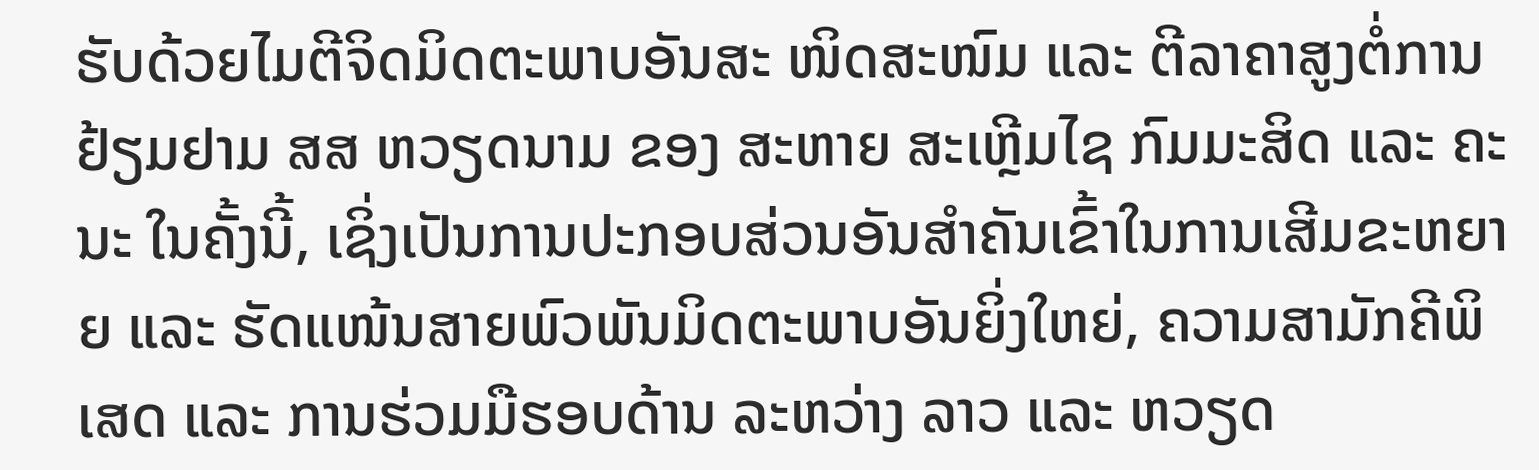ຮັບດ້ວຍໄມຕີຈິດມິດຕະພາບອັນສະ ໜິດສະໜົມ ແລະ ຕີລາຄາສູງຕໍ່ການຢ້ຽມຢາມ ສສ ຫວຽດນາມ ຂອງ ສະຫາຍ ສະເຫຼີມໄຊ ກົມມະສິດ ແລະ ຄະນະ ໃນຄັ້ງນີ້, ເຊິ່ງເປັນການປະກອບສ່ວນອັນສໍາຄັນເຂົ້າໃນການເສີມຂະຫຍາຍ ແລະ ຮັດແໜ້ນສາຍພົວພັນມິດຕະພາບອັນຍິ່ງໃຫຍ່, ຄວາມສາມັກຄີພິເສດ ແລະ ການຮ່ວມມືຮອບດ້ານ ລະຫວ່າງ ລາວ ແລະ ຫວຽດ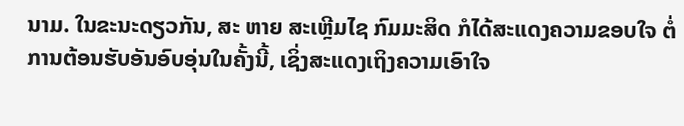ນາມ. ໃນຂະນະດຽວກັນ, ສະ ຫາຍ ສະເຫຼີມໄຊ ກົມມະສິດ ກໍໄດ້ສະແດງຄວາມຂອບໃຈ ຕໍ່ການຕ້ອນຮັບອັນອົບອຸ່ນໃນຄັ້ງນີ້, ເຊິ່ງສະແດງເຖິງຄວາມເອົາໃຈ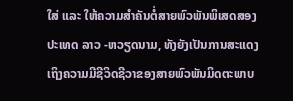ໃສ່ ແລະ ໃຫ້ຄວາມສຳຄັນຕໍ່ສາຍພົວພັນພິເສດສອງປະເທດ ລາວ -ຫວຽດນາມ, ທັງຍັງເປັນການສະແດງເຖິງຄວາມມີຊີວິດຊີວາຂອງສາຍພົວພັນມິດຕະພາບ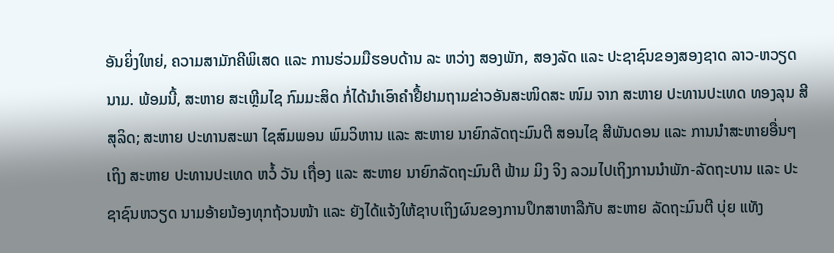ອັນຍິ່ງໃຫຍ່, ຄວາມສາມັກຄີພິເສດ ແລະ ການຮ່ວມມືຮອບດ້ານ ລະ ຫວ່າງ ສອງພັກ, ສອງລັດ ແລະ ປະຊາຊົນຂອງສອງຊາດ ລາວ-ຫວຽດນາມ. ພ້ອມນີ້, ສະຫາຍ ສະເຫຼີມໄຊ ກົມມະສິດ ກໍ່ໄດ້ນໍາເອົາຄໍາຢື້ຢາມຖາມຂ່າວອັນສະໜິດສະ ໜົມ ຈາກ ສະຫາຍ ປະທານປະເທດ ທອງລຸນ ສີສຸລິດ; ສະຫາຍ ປະທານສະພາ ໄຊສົມພອນ ພົມວິຫານ ແລະ ສະຫາຍ ນາຍົກລັດຖະມົນຕີ ສອນໄຊ ສີພັນດອນ ແລະ ການນໍາສະຫາຍອື່ນໆ ເຖິງ ສະຫາຍ ປະທານປະເທດ ຫວໍ້ ວັນ ເຖື່ອງ ແລະ ສະຫາຍ ນາຍົກລັດຖະມົນຕີ ຟ້າມ ມິງ ຈິງ ລວມໄປເຖິງການນໍາພັກ-ລັດຖະບານ ແລະ ປະຊາຊົນຫວຽດ ນາມອ້າຍນ້ອງທຸກຖ້ວນໜ້າ ແລະ ຍັງໄດ້ແຈ້ງໃຫ້ຊາບເຖິງຜົນຂອງການປຶກສາຫາລືກັບ ສະຫາຍ ລັດຖະມົນຕີ ບຸ່ຍ ແທັງ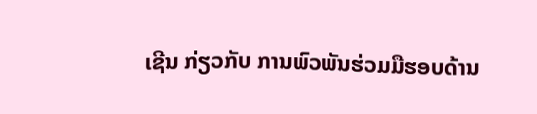ເຊີນ ກ່ຽວກັບ ການພົວພັນຮ່ວມມືຮອບດ້ານ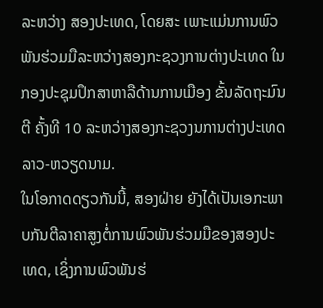ລະຫວ່າງ ສອງປະເທດ, ໂດຍສະ ເພາະແມ່ນການພົວພັນຮ່ວມມືລະຫວ່າງສອງກະຊວງການຕ່າງປະເທດ ໃນກອງປະຊຸມປຶກສາຫາລືດ້ານການເມືອງ ຂັ້ນລັດຖະມົນຕີ ຄັ້ງທີ 10 ລະຫວ່າງສອງກະຊວງນການຕ່າງປະເທດ ລາວ-ຫວຽດນາມ.
ໃນໂອກາດດຽວກັນນີ້, ສອງຝ່າຍ ຍັງໄດ້ເປັນເອກະພາບກັນຕີລາຄາສູງຕໍ່ການພົວພັນຮ່ວມມືຂອງສອງປະເທດ, ເຊິ່ງການພົວພັນຮ່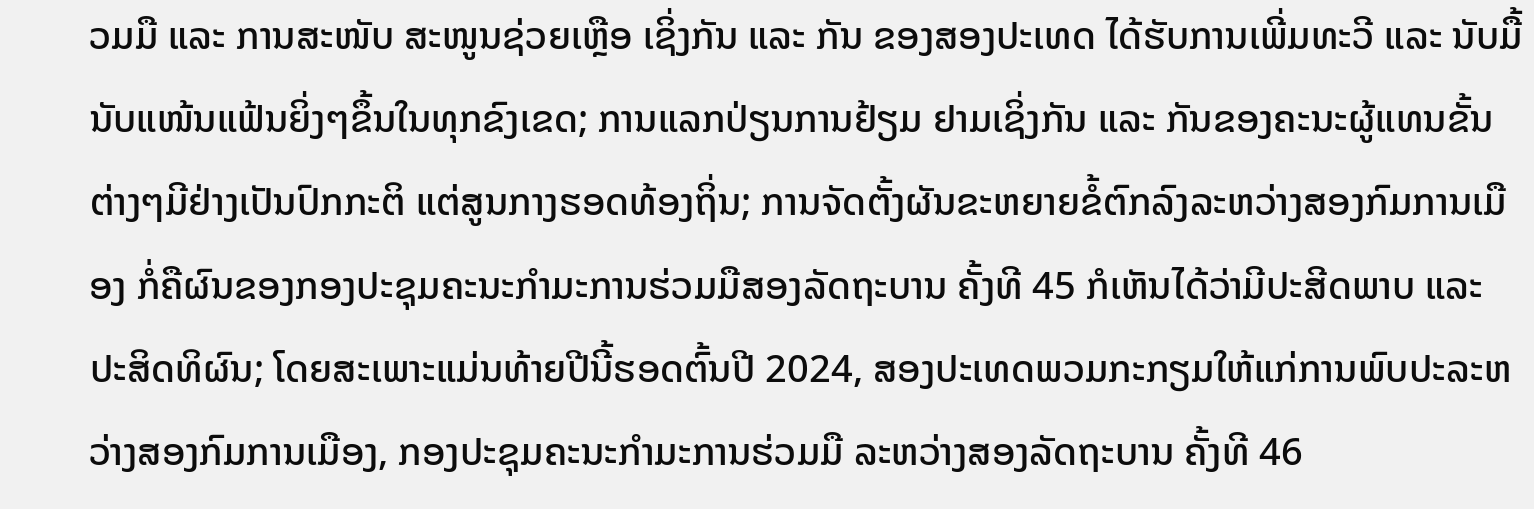ວມມື ແລະ ການສະໜັບ ສະໜູນຊ່ວຍເຫຼືອ ເຊິ່ງກັນ ແລະ ກັນ ຂອງສອງປະເທດ ໄດ້ຮັບການເພີ່ມທະວີ ແລະ ນັບມື້ນັບແໜ້ນແຟ້ນຍິ່ງໆຂຶ້ນໃນທຸກຂົງເຂດ; ການແລກປ່ຽນການຢ້ຽມ ຢາມເຊິ່ງກັນ ແລະ ກັນຂອງຄະນະຜູ້ແທນຂັ້ນຕ່າງໆມີຢ່າງເປັນປົກກະຕິ ແຕ່ສູນກາງຮອດທ້ອງຖິ່ນ; ການຈັດຕັ້ງຜັນຂະຫຍາຍຂໍ້ຕົກລົງລະຫວ່າງສອງກົມການເມືອງ ກໍ່ຄືຜົນຂອງກອງປະຊຸມຄະນະກໍາມະການຮ່ວມມືສອງລັດຖະບານ ຄັ້ງທີ 45 ກໍເຫັນໄດ້ວ່າມີປະສີດພາບ ແລະ ປະສິດທິຜົນ; ໂດຍສະເພາະແມ່ນທ້າຍປີນີ້ຮອດຕົ້ນປີ 2024, ສອງປະເທດພວມກະກຽມໃຫ້ແກ່ການພົບປະລະຫວ່າງສອງກົມການເມືອງ, ກອງປະຊຸມຄະນະກຳມະການຮ່ວມມື ລະຫວ່າງສອງລັດຖະບານ ຄັ້ງທີ 46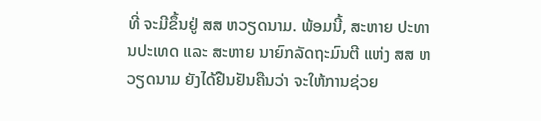ທີ່ ຈະມີຂຶ້ນຢູ່ ສສ ຫວຽດນາມ. ພ້ອມນີ້, ສະຫາຍ ປະທານປະເທດ ແລະ ສະຫາຍ ນາຍົກລັດຖະມົນຕີ ແຫ່ງ ສສ ຫວຽດນາມ ຍັງໄດ້ຢືນຢັນຄືນວ່າ ຈະໃຫ້ການຊ່ວຍ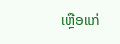ເຫຼືອແກ່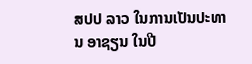ສປປ ລາວ ໃນການເປັນປະທານ ອາຊຽນ ໃນປີ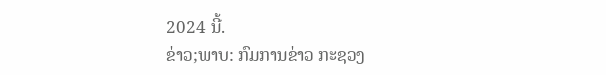2024 ນີ້.
ຂ່າວ;ພາບ: ກົມການຂ່າວ ກະຊວງ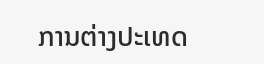ການຕ່າງປະເທດ